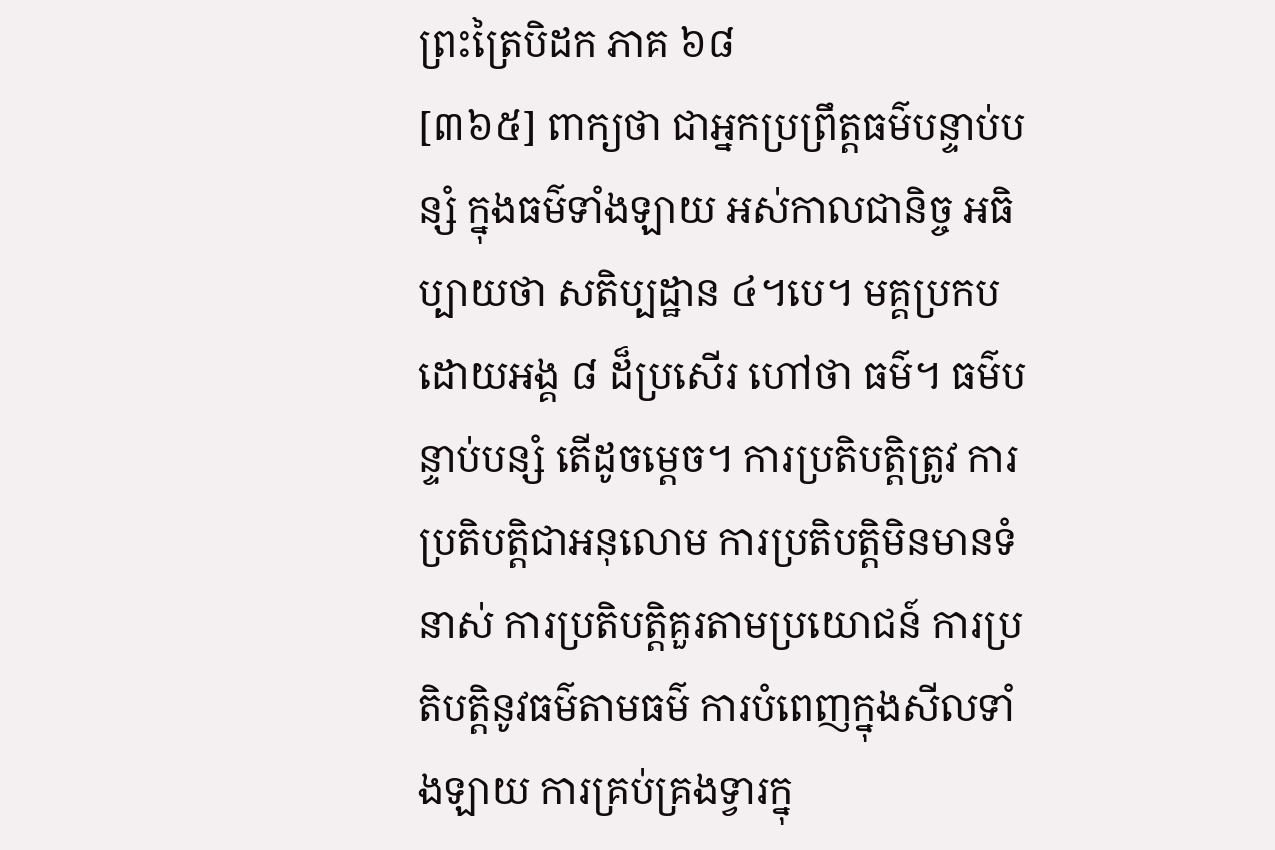ព្រះត្រៃបិដក ភាគ ៦៨
[៣៦៥] ពាក្យថា ជាអ្នកប្រព្រឹត្តធម៌បន្ទាប់បន្សំ ក្នុងធម៌ទាំងឡាយ អស់កាលជានិច្ច អធិប្បាយថា សតិប្បដ្ឋាន ៤។បេ។ មគ្គប្រកបដោយអង្គ ៨ ដ៏ប្រសើរ ហៅថា ធម៌។ ធម៌បន្ទាប់បន្សំ តើដូចម្ដេច។ ការប្រតិបត្តិត្រូវ ការប្រតិបត្តិជាអនុលោម ការប្រតិបត្តិមិនមានទំនាស់ ការប្រតិបត្តិគួរតាមប្រយោជន៍ ការប្រតិបត្តិនូវធម៌តាមធម៌ ការបំពេញក្នុងសីលទាំងឡាយ ការគ្រប់គ្រងទ្វារក្នុ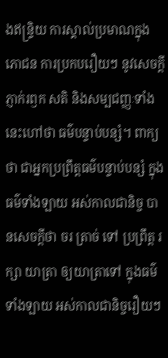ងឥន្រ្ទិយ ការស្គាល់ប្រមាណក្នុងភោជន ការប្រកបរឿយៗ នូវសេចក្តីភ្ញាក់រឭក សតិ និងសម្បជញ្ញៈទាំងនេះហៅថា ធម៌បន្ទាប់បន្សំ។ ពាក្យថា ជាអ្នកប្រព្រឹត្តធម៌បន្ទាប់បន្សំ ក្នុងធម៌ទាំងឡាយ អស់កាលជានិច្ច បានសេចក្តីថា ចរ ត្រាច់ ទៅ ប្រព្រឹត្ត រក្សា យាត្រា ឲ្យយាត្រាទៅ ក្នុងធម៌ទាំងឡាយ អស់កាលជានិច្ចរឿយៗ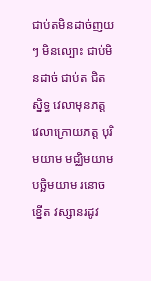ជាប់តមិនដាច់ញយៗ មិនល្បោះ ជាប់មិនដាច់ ជាប់ត ជិតស្និទ្ធ វេលាមុនភត្ត វេលាក្រោយភត្ត បុរិមយាម មជ្ឈិមយាម បច្ឆិមយាម រនោច ខ្នើត វស្សានរដូវ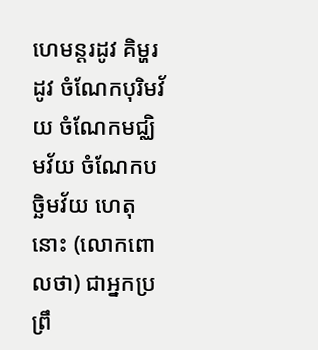ហេមន្តរដូវ គិម្ហរដូវ ចំណែកបុរិមវ័យ ចំណែកមជ្ឈិមវ័យ ចំណែកបច្ឆិមវ័យ ហេតុនោះ (លោកពោលថា) ជាអ្នកប្រព្រឹ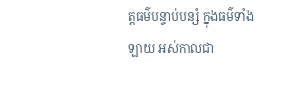ត្តធម៌បន្ទាប់បន្សំ ក្នុងធម៌ទាំងឡាយ អស់កាលជា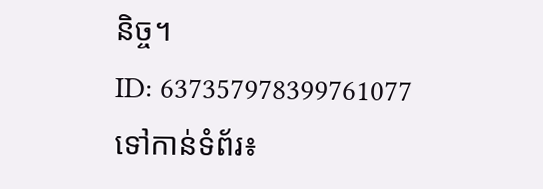និច្ច។
ID: 637357978399761077
ទៅកាន់ទំព័រ៖